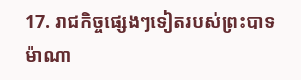17. រាជកិច្ចផ្សេងៗទៀតរបស់ព្រះបាទម៉ាណា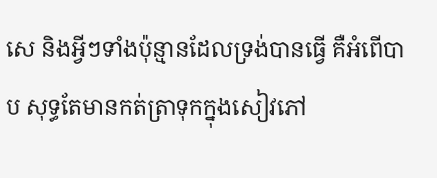សេ និងអ្វីៗទាំងប៉ុន្មានដែលទ្រង់បានធ្វើ គឺអំពើបាប សុទ្ធតែមានកត់ត្រាទុកក្នុងសៀវភៅ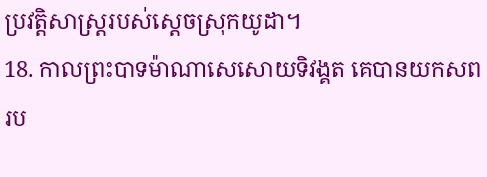ប្រវត្តិសាស្ត្ររបស់ស្ដេចស្រុកយូដា។
18. កាលព្រះបាទម៉ាណាសេសោយទិវង្គត គេបានយកសពរប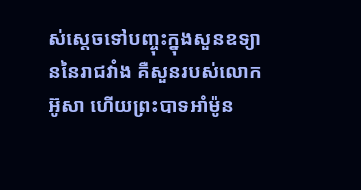ស់ស្ដេចទៅបញ្ចុះក្នុងសួនឧទ្យាននៃរាជវាំង គឺសួនរបស់លោកអ៊ូសា ហើយព្រះបាទអាំម៉ូន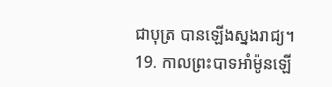ជាបុត្រ បានឡើងស្នងរាជ្យ។
19. កាលព្រះបាទអាំម៉ូនឡើ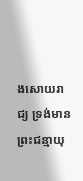ងសោយរាជ្យ ទ្រង់មានព្រះជន្មាយុ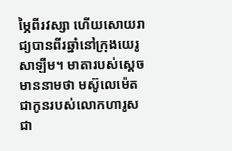ម្ភៃពីរវស្សា ហើយសោយរាជ្យបានពីរឆ្នាំនៅក្រុងយេរូសាឡឹម។ មាតារបស់ស្ដេចមាននាមថា មស៊ូលេម៉េត ជាកូនរបស់លោកហារូស ជា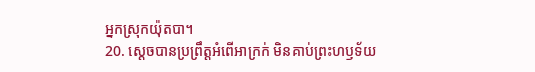អ្នកស្រុកយ៉ុតបា។
20. ស្ដេចបានប្រព្រឹត្តអំពើអាក្រក់ មិនគាប់ព្រះហឫទ័យ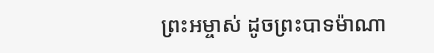ព្រះអម្ចាស់ ដូចព្រះបាទម៉ាណា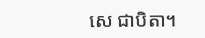សេ ជាបិតា។